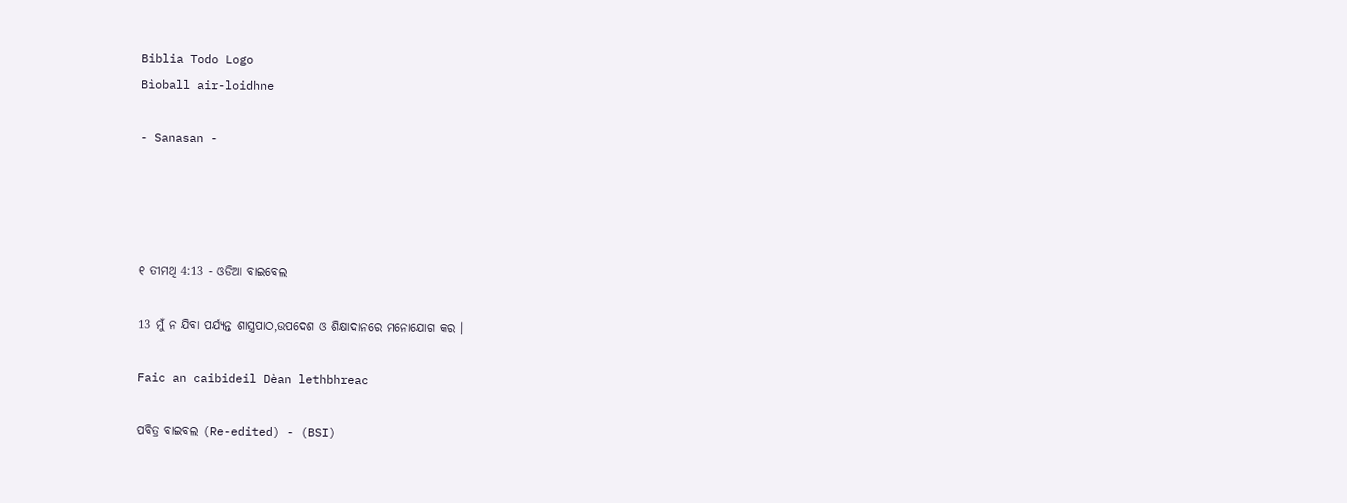Biblia Todo Logo
Bìoball air-loidhne

- Sanasan -




୧ ତୀମଥି 4:13 - ଓଡିଆ ବାଇବେଲ

13 ମୁଁ ନ ଯିବା ପର୍ଯ୍ୟନ୍ତ ଶାସ୍ତ୍ରପାଠ,ଉପଦେଶ ଓ ଶିକ୍ଷାଦାନରେ ମନୋଯୋଗ କର ।

Faic an caibideil Dèan lethbhreac

ପବିତ୍ର ବାଇବଲ (Re-edited) - (BSI)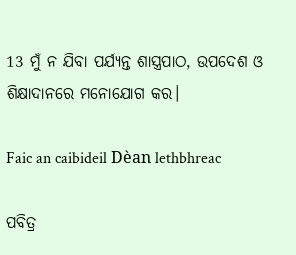13 ମୁଁ ନ ଯିବା ପର୍ଯ୍ୟନ୍ତ ଶାସ୍ତ୍ରପାଠ, ଉପଦେଶ ଓ ଶିକ୍ଷାଦାନରେ ମନୋଯୋଗ କର।

Faic an caibideil Dèan lethbhreac

ପବିତ୍ର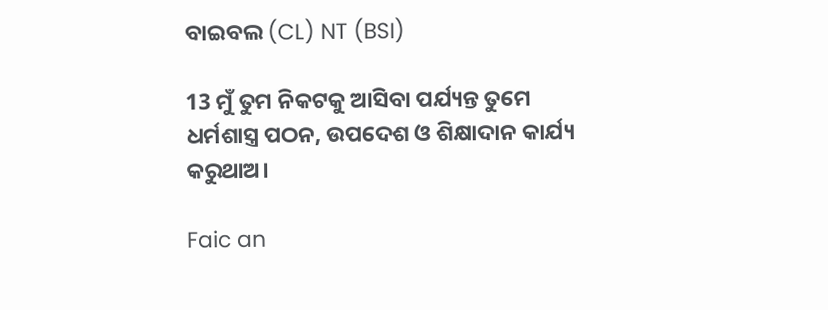ବାଇବଲ (CL) NT (BSI)

13 ମୁଁ ତୁମ ନିକଟକୁ ଆସିବା ପର୍ଯ୍ୟନ୍ତ ତୁମେ ଧର୍ମଶାସ୍ତ୍ର ପଠନ, ଉପଦେଶ ଓ ଶିକ୍ଷାଦାନ କାର୍ଯ୍ୟ କରୁଥାଅ।

Faic an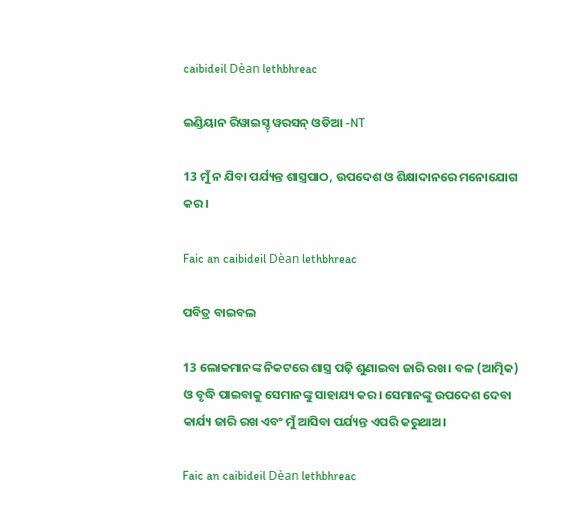caibideil Dèan lethbhreac

ଇଣ୍ଡିୟାନ ରିୱାଇସ୍ଡ୍ ୱରସନ୍ ଓଡିଆ -NT

13 ମୁଁ ନ ଯିବା ପର୍ଯ୍ୟନ୍ତ ଶାସ୍ତ୍ରପାଠ, ଉପଦେଶ ଓ ଶିକ୍ଷାଦାନରେ ମନୋଯୋଗ କର।

Faic an caibideil Dèan lethbhreac

ପବିତ୍ର ବାଇବଲ

13 ଲୋକମାନଙ୍କ ନିକଟରେ ଶାସ୍ତ୍ର ପଢ଼ି ଶୁଣାଇବା ଜାରି ରଖ। ବଳ (ଆତ୍ମିକ) ଓ ବୃଦ୍ଧି ପାଇବାକୁ ସେମାନଙ୍କୁ ସାହାଯ୍ୟ କର। ସେମାନଙ୍କୁ ଉପଦେଶ ଦେବା କାର୍ଯ୍ୟ ଜାରି ରଖ ଏବଂ ମୁଁ ଆସିବା ପର୍ଯ୍ୟନ୍ତ ଏପରି କରୁଥାଅ।

Faic an caibideil Dèan lethbhreac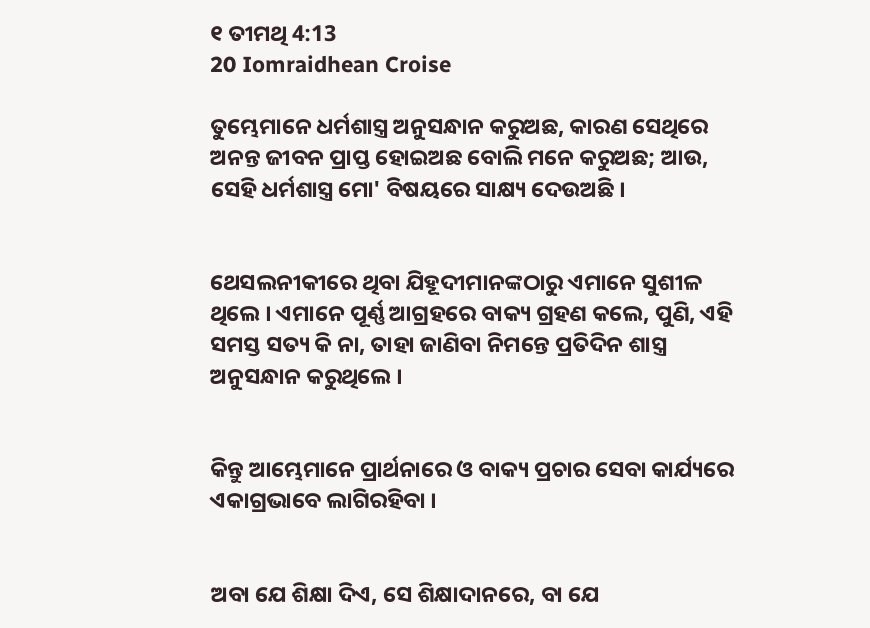୧ ତୀମଥି 4:13
20 Iomraidhean Croise

ତୁମ୍ଭେମାନେ ଧର୍ମଶାସ୍ତ୍ର ଅନୁସନ୍ଧାନ କରୁଅଛ, କାରଣ ସେଥିରେ ଅନନ୍ତ ଜୀବନ ପ୍ରାପ୍ତ ହୋଇଅଛ ବୋଲି ମନେ କରୁଅଛ; ଆଉ, ସେହି ଧର୍ମଶାସ୍ତ୍ର ମୋ' ବିଷୟରେ ସାକ୍ଷ୍ୟ ଦେଉଅଛି ।


ଥେସଲନୀକୀରେ ଥିବା ଯିହୂଦୀମାନଙ୍କଠାରୁ ଏମାନେ ସୁଶୀଳ ଥିଲେ । ଏମାନେ ପୂର୍ଣ୍ଣ ଆଗ୍ରହରେ ବାକ୍ୟ ଗ୍ରହଣ କଲେ, ପୁଣି, ଏହି ସମସ୍ତ ସତ୍ୟ କି ନା, ତାହା ଜାଣିବା ନିମନ୍ତେ ପ୍ରତିଦିନ ଶାସ୍ତ୍ର ଅନୁସନ୍ଧାନ କରୁଥିଲେ ।


କିନ୍ତୁ ଆମ୍ଭେମାନେ ପ୍ରାର୍ଥନାରେ ଓ ବାକ୍ୟ ପ୍ରଚାର ସେବା କାର୍ଯ୍ୟରେ ଏକାଗ୍ରଭାବେ ଲାଗିରହିବା ।


ଅବା ଯେ ଶିକ୍ଷା ଦିଏ, ସେ ଶିକ୍ଷାଦାନରେ, ବା ଯେ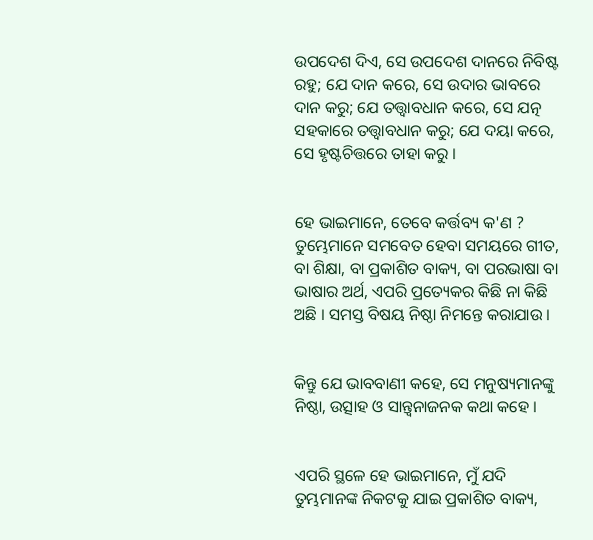ଉପଦେଶ ଦିଏ, ସେ ଉପଦେଶ ଦାନରେ ନିବିଷ୍ଟ ରହୁ; ଯେ ଦାନ କରେ, ସେ ଉଦାର ଭାବରେ ଦାନ କରୁ; ଯେ ତତ୍ତ୍ୱାବଧାନ କରେ, ସେ ଯତ୍ନ ସହକାରେ ତତ୍ତ୍ୱାବଧାନ କରୁ; ଯେ ଦୟା କରେ, ସେ ହୃଷ୍ଟଚିତ୍ତରେ ତାହା କରୁ ।


ହେ ଭାଇମାନେ, ତେବେ କର୍ତ୍ତବ୍ୟ କ'ଣ ? ତୁମ୍ଭେମାନେ ସମବେତ ହେବା ସମୟରେ ଗୀତ, ବା ଶିକ୍ଷା, ବା ପ୍ରକାଶିତ ବାକ୍ୟ, ବା ପରଭାଷା ବା ଭାଷାର ଅର୍ଥ, ଏପରି ପ୍ରତ୍ୟେକର କିଛି ନା କିଛି ଅଛି । ସମସ୍ତ ବିଷୟ ନିଷ୍ଠା ନିମନ୍ତେ କରାଯାଉ ।


କିନ୍ତୁ ଯେ ଭାବବାଣୀ କହେ, ସେ ମନୁଷ୍ୟମାନଙ୍କୁ ନିଷ୍ଠା, ଉତ୍ସାହ ଓ ସାନ୍ତ୍ୱନାଜନକ କଥା କହେ ।


ଏପରି ସ୍ଥଳେ ହେ ଭାଇମାନେ, ମୁଁ ଯଦି ତୁମ୍ଭମାନଙ୍କ ନିକଟକୁ ଯାଇ ପ୍ରକାଶିତ ବାକ୍ୟ,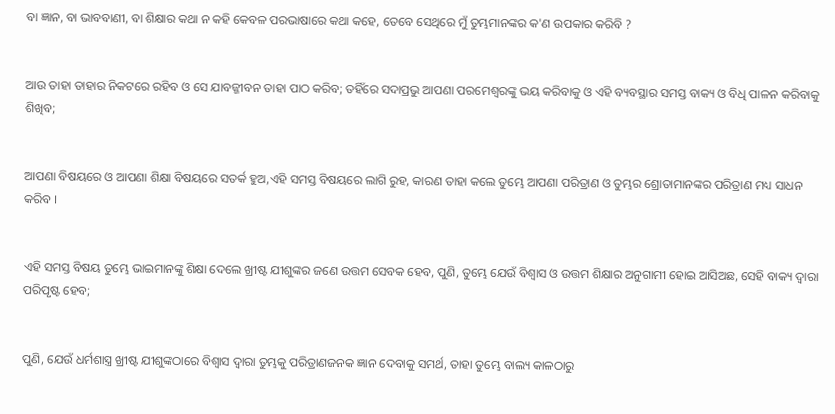ବା ଜ୍ଞାନ, ବା ଭାବବାଣୀ, ବା ଶିକ୍ଷାର କଥା ନ କହି କେବଳ ପରଭାଷାରେ କଥା କହେ, ତେବେ ସେଥିରେ ମୁଁ ତୁମ୍ଭମାନଙ୍କର କ'ଣ ଉପକାର କରିବି ?


ଆଉ ତାହା ତାହାର ନିକଟରେ ରହିବ ଓ ସେ ଯାବଜ୍ଜୀବନ ତାହା ପାଠ କରିବ; ତହିଁରେ ସଦାପ୍ରଭୁ ଆପଣା ପରମେଶ୍ୱରଙ୍କୁ ଭୟ କରିବାକୁ ଓ ଏହି ବ୍ୟବସ୍ଥାର ସମସ୍ତ ବାକ୍ୟ ଓ ବିଧି ପାଳନ କରିବାକୁ ଶିଖିବ;


ଆପଣା ବିଷୟରେ ଓ ଆପଣା ଶିକ୍ଷା ବିଷୟରେ ସତର୍କ ହୁଅ,ଏହି ସମସ୍ତ ବିଷୟରେ ଲାଗି ରୁହ, କାରଣ ତାହା କଲେ ତୁମ୍ଭେ ଆପଣା ପରିତ୍ରାଣ ଓ ତୁମ୍ଭର ଶ୍ରୋତାମାନଙ୍କର ପରିତ୍ରାଣ ମଧ୍ୟ ସାଧନ କରିବ ।


ଏହି ସମସ୍ତ ବିଷୟ ତୁମ୍ଭେ ଭାଇମାନଙ୍କୁ ଶିକ୍ଷା ଦେଲେ ଖ୍ରୀଷ୍ଟ ଯୀଶୁଙ୍କର ଜଣେ ଉତ୍ତମ ସେବକ ହେବ, ପୁଣି, ତୁମ୍ଭେ ଯେଉଁ ବିଶ୍ୱାସ ଓ ଉତ୍ତମ ଶିକ୍ଷାର ଅନୁଗାମୀ ହୋଇ ଆସିଅଛ, ସେହି ବାକ୍ୟ ଦ୍ୱାରା ପରିପୃଷ୍ଟ ହେବ;


ପୁଣି, ଯେଉଁ ଧର୍ମଶାସ୍ତ୍ର ଖ୍ରୀଷ୍ଟ ଯୀଶୁଙ୍କଠାରେ ବିଶ୍ୱାସ ଦ୍ୱାରା ତୁମ୍ଭକୁ ପରିତ୍ରାଣଜନକ ଜ୍ଞାନ ଦେବାକୁ ସମର୍ଥ, ତାହା ତୁମ୍ଭେ ବାଲ୍ୟ କାଳଠାରୁ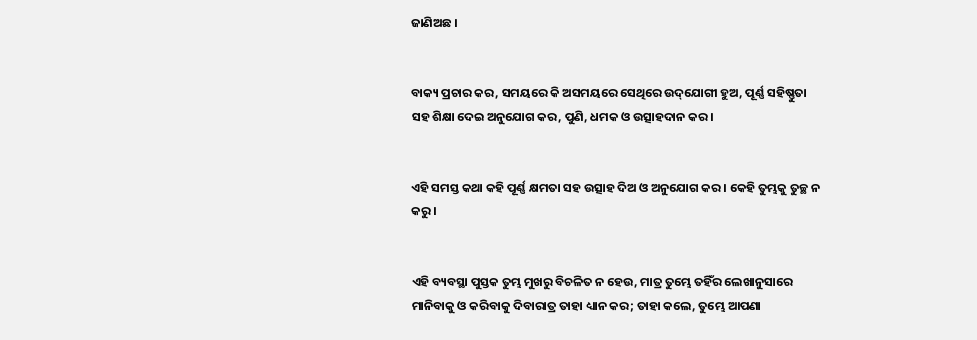ଜାଣିଅଛ ।


ବାକ୍ୟ ପ୍ରଚାର କର, ସମୟରେ କି ଅସମୟରେ ସେଥିରେ ଉଦ୍‌ଯୋଗୀ ହୁଅ, ପୂର୍ଣ୍ଣ ସହିଷ୍ଣୁତା ସହ ଶିକ୍ଷା ଦେଇ ଅନୁଯୋଗ କର, ପୁଣି, ଧମକ ଓ ଉତ୍ସାହଦାନ କର ।


ଏହି ସମସ୍ତ କଥା କହି ପୂର୍ଣ୍ଣ କ୍ଷମତା ସହ ଉତ୍ସାହ ଦିଅ ଓ ଅନୁଯୋଗ କର । କେହି ତୁମ୍ଭକୁ ତୁଚ୍ଛ ନ କରୁ ।


ଏହି ବ୍ୟବସ୍ଥା ପୁସ୍ତକ ତୁମ୍ଭ ମୁଖରୁ ବିଚଳିତ ନ ହେଉ, ମାତ୍ର ତୁମ୍ଭେ ତହିଁର ଲେଖାନୁସାରେ ମାନିବାକୁ ଓ କରିବାକୁ ଦିବାରାତ୍ର ତାହା ଧ୍ୟାନ କର; ତାହା କଲେ, ତୁମ୍ଭେ ଆପଣା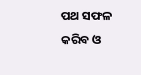ପଥ ସଫଳ କରିବ ଓ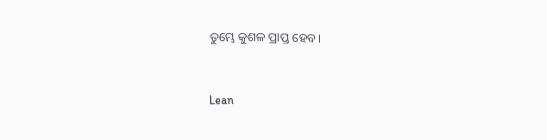ତୁମ୍ଭେ କୁଶଳ ପ୍ରାପ୍ତ ହେବ।


Lean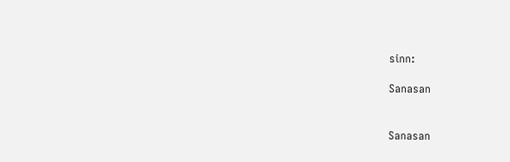sinn:

Sanasan


Sanasan